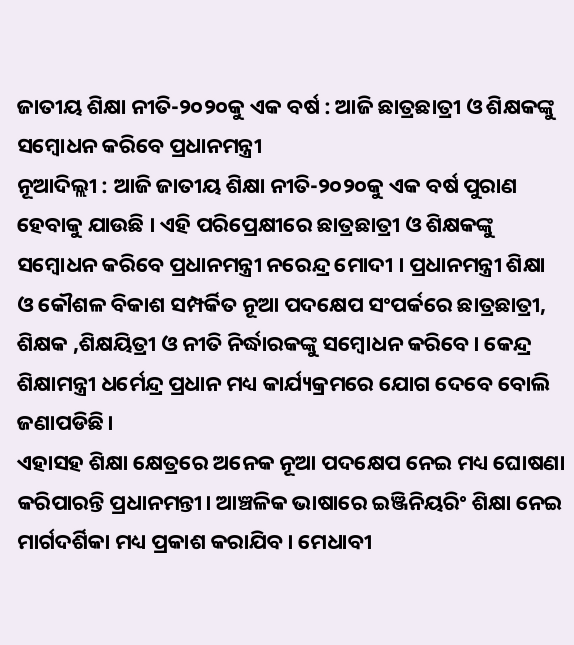ଜାତୀୟ ଶିକ୍ଷା ନୀତି-୨୦୨୦କୁ ଏକ ବର୍ଷ : ଆଜି ଛାତ୍ରଛାତ୍ରୀ ଓ ଶିକ୍ଷକଙ୍କୁ ସମ୍ବୋଧନ କରିବେ ପ୍ରଧାନମନ୍ତ୍ରୀ
ନୂଆଦିଲ୍ଲୀ : ଆଜି ଜାତୀୟ ଶିକ୍ଷା ନୀତି-୨୦୨୦କୁ ଏକ ବର୍ଷ ପୁରାଣ ହେବାକୁ ଯାଉଛି । ଏହି ପରିପ୍ରେକ୍ଷୀରେ ଛାତ୍ରଛାତ୍ରୀ ଓ ଶିକ୍ଷକଙ୍କୁ ସମ୍ବୋଧନ କରିବେ ପ୍ରଧାନମନ୍ତ୍ରୀ ନରେନ୍ଦ୍ର ମୋଦୀ । ପ୍ରଧାନମନ୍ତ୍ରୀ ଶିକ୍ଷା ଓ କୌଶଳ ବିକାଶ ସମ୍ପର୍କିତ ନୂଆ ପଦକ୍ଷେପ ସଂପର୍କରେ ଛାତ୍ରଛାତ୍ରୀ, ଶିକ୍ଷକ ,ଶିକ୍ଷୟିତ୍ରୀ ଓ ନୀତି ନିର୍ଦ୍ଧାରକଙ୍କୁ ସମ୍ବୋଧନ କରିବେ। କେନ୍ଦ୍ର ଶିକ୍ଷାମନ୍ତ୍ରୀ ଧର୍ମେନ୍ଦ୍ର ପ୍ରଧାନ ମଧ୍ୟ କାର୍ଯ୍ୟକ୍ରମରେ ଯୋଗ ଦେବେ ବୋଲି ଜଣାପଡିଛି।
ଏହାସହ ଶିକ୍ଷା କ୍ଷେତ୍ରରେ ଅନେକ ନୂଆ ପଦକ୍ଷେପ ନେଇ ମଧ୍ୟ ଘୋଷଣା କରିପାରନ୍ତି ପ୍ରଧାନମନ୍ତୀ। ଆଞ୍ଚଳିକ ଭାଷାରେ ଇଞ୍ଜିନିୟରିଂ ଶିକ୍ଷା ନେଇ ମାର୍ଗଦର୍ଶିକା ମଧ୍ୟ ପ୍ରକାଶ କରାଯିବ। ମେଧାବୀ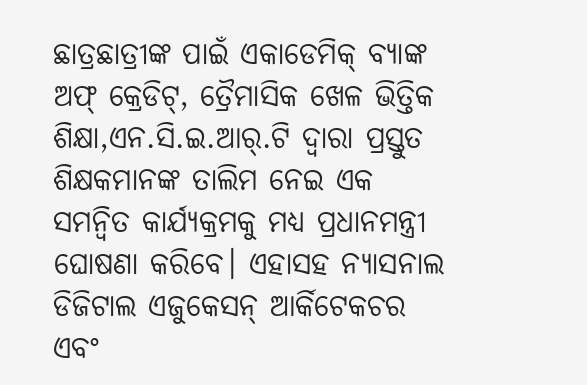ଛାତ୍ରଛାତ୍ରୀଙ୍କ ପାଇଁ ଏକାଡେମିକ୍ ବ୍ୟାଙ୍କ ଅଫ୍ କ୍ରେଡିଟ୍, ତ୍ରୈମାସିକ ଖେଳ ଭିତ୍ତିକ ଶିକ୍ଷା,ଏନ.ସି.ଇ.ଆର୍.ଟି ଦ୍ୱାରା ପ୍ରସ୍ତୁତ ଶିକ୍ଷକମାନଙ୍କ ତାଲିମ ନେଇ ଏକ ସମନ୍ବିତ କାର୍ଯ୍ୟକ୍ରମକୁ ମଧ୍ୟ ପ୍ରଧାନମନ୍ତ୍ରୀ ଘୋଷଣା କରିବେ। ଏହାସହ ନ୍ୟାସନାଲ ଡିଜିଟାଲ ଏଜୁକେସନ୍ ଆର୍କିଟେକଚର ଏବଂ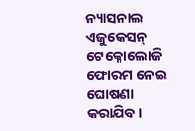ନ୍ୟାସନାଲ ଏଜୁକେସନ୍ ଟେକ୍ନୋଲୋଜି ଫୋରମ ନେଇ ଘୋଷଣା କରାଯିବ।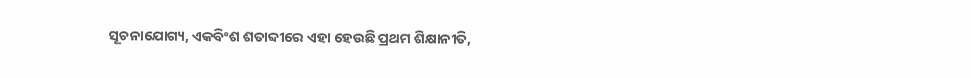ସୂଚନାଯୋଗ୍ୟ, ଏକବିଂଶ ଶତାବ୍ଦୀରେ ଏହା ହେଉଛି ପ୍ରଥମ ଶିକ୍ଷାନୀତି,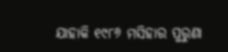ଯାହାକି ୧୯୮୬ ମସିହାର ପୁରୁଣା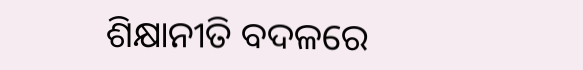ଶିକ୍ଷାନୀତି ବଦଳରେ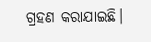ଗ୍ରହଣ କରାଯାଇଛି।